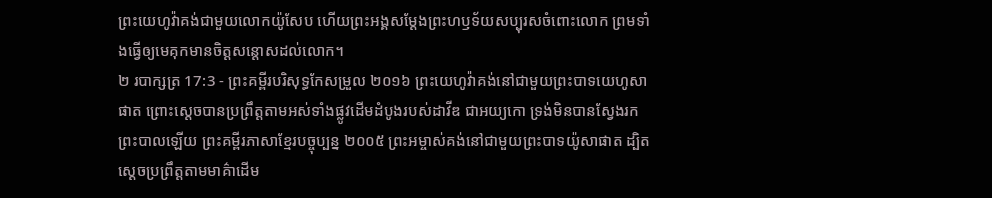ព្រះយេហូវ៉ាគង់ជាមួយលោកយ៉ូសែប ហើយព្រះអង្គសម្ដែងព្រះហឫទ័យសប្បុរសចំពោះលោក ព្រមទាំងធ្វើឲ្យមេគុកមានចិត្តសន្ដោសដល់លោក។
២ របាក្សត្រ 17:3 - ព្រះគម្ពីរបរិសុទ្ធកែសម្រួល ២០១៦ ព្រះយេហូវ៉ាគង់នៅជាមួយព្រះបាទយេហូសាផាត ព្រោះស្តេចបានប្រព្រឹត្តតាមអស់ទាំងផ្លូវដើមដំបូងរបស់ដាវីឌ ជាអយ្យកោ ទ្រង់មិនបានស្វែងរកព្រះបាលឡើយ ព្រះគម្ពីរភាសាខ្មែរបច្ចុប្បន្ន ២០០៥ ព្រះអម្ចាស់គង់នៅជាមួយព្រះបាទយ៉ូសាផាត ដ្បិតស្ដេចប្រព្រឹត្តតាមមាគ៌ាដើម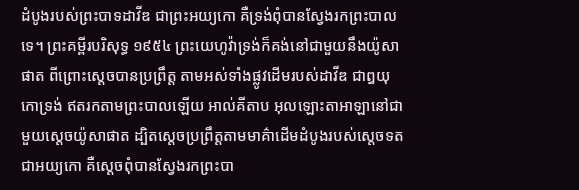ដំបូងរបស់ព្រះបាទដាវីឌ ជាព្រះអយ្យកោ គឺទ្រង់ពុំបានស្វែងរកព្រះបាលទេ។ ព្រះគម្ពីរបរិសុទ្ធ ១៩៥៤ ព្រះយេហូវ៉ាទ្រង់ក៏គង់នៅជាមួយនឹងយ៉ូសាផាត ពីព្រោះស្តេចបានប្រព្រឹត្ត តាមអស់ទាំងផ្លូវដើមរបស់ដាវីឌ ជាឰយុកោទ្រង់ ឥតរកតាមព្រះបាលឡើយ អាល់គីតាប អុលឡោះតាអាឡានៅជាមួយស្តេចយ៉ូសាផាត ដ្បិតស្តេចប្រព្រឹត្តតាមមាគ៌ាដើមដំបូងរបស់ស្តេចទតជាអយ្យកោ គឺស្តេចពុំបានស្វែងរកព្រះបា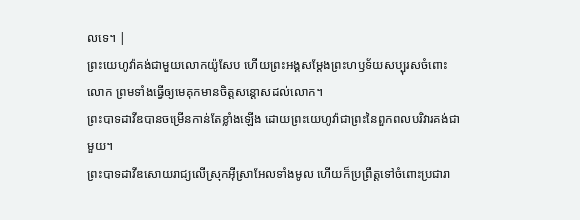លទេ។ |
ព្រះយេហូវ៉ាគង់ជាមួយលោកយ៉ូសែប ហើយព្រះអង្គសម្ដែងព្រះហឫទ័យសប្បុរសចំពោះលោក ព្រមទាំងធ្វើឲ្យមេគុកមានចិត្តសន្ដោសដល់លោក។
ព្រះបាទដាវីឌបានចម្រើនកាន់តែខ្លាំងឡើង ដោយព្រះយេហូវ៉ាជាព្រះនៃពួកពលបរិវារគង់ជាមួយ។
ព្រះបាទដាវីឌសោយរាជ្យលើស្រុកអ៊ីស្រាអែលទាំងមូល ហើយក៏ប្រព្រឹត្តទៅចំពោះប្រជារា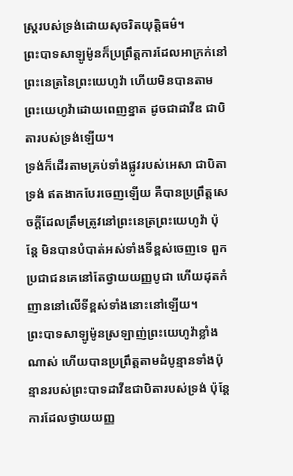ស្ត្ររបស់ទ្រង់ដោយសុចរិតយុត្តិធម៌។
ព្រះបាទសាឡូម៉ូនក៏ប្រព្រឹត្តការដែលអាក្រក់នៅព្រះនេត្រនៃព្រះយេហូវ៉ា ហើយមិនបានតាមព្រះយេហូវ៉ាដោយពេញខ្នាត ដូចជាដាវីឌ ជាបិតារបស់ទ្រង់ឡើយ។
ទ្រង់ក៏ដើរតាមគ្រប់ទាំងផ្លូវរបស់អេសា ជាបិតាទ្រង់ ឥតងាកបែរចេញឡើយ គឺបានប្រព្រឹត្តសេចក្ដីដែលត្រឹមត្រូវនៅព្រះនេត្រព្រះយេហូវ៉ា ប៉ុន្តែ មិនបានបំបាត់អស់ទាំងទីខ្ពស់ចេញទេ ពួកប្រជាជនគេនៅតែថ្វាយយញ្ញបូជា ហើយដុតកំញាននៅលើទីខ្ពស់ទាំងនោះនៅឡើយ។
ព្រះបាទសាឡូម៉ូនស្រឡាញ់ព្រះយេហូវ៉ាខ្លាំងណាស់ ហើយបានប្រព្រឹត្តតាមដំបូន្មានទាំងប៉ុន្មានរបស់ព្រះបាទដាវីឌជាបិតារបស់ទ្រង់ ប៉ុន្តែ ការដែលថ្វាយយញ្ញ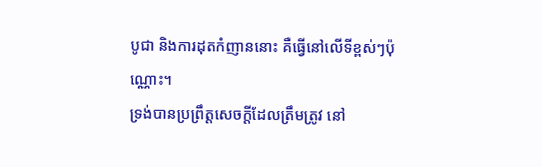បូជា និងការដុតកំញាននោះ គឺធ្វើនៅលើទីខ្ពស់ៗប៉ុណ្ណោះ។
ទ្រង់បានប្រព្រឹត្តសេចក្ដីដែលត្រឹមត្រូវ នៅ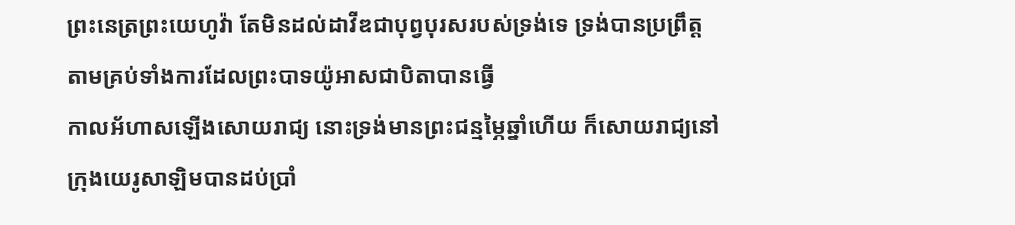ព្រះនេត្រព្រះយេហូវ៉ា តែមិនដល់ដាវីឌជាបុព្វបុរសរបស់ទ្រង់ទេ ទ្រង់បានប្រព្រឹត្តតាមគ្រប់ទាំងការដែលព្រះបាទយ៉ូអាសជាបិតាបានធ្វើ
កាលអ័ហាសឡើងសោយរាជ្យ នោះទ្រង់មានព្រះជន្មម្ភៃឆ្នាំហើយ ក៏សោយរាជ្យនៅក្រុងយេរូសាឡិមបានដប់ប្រាំ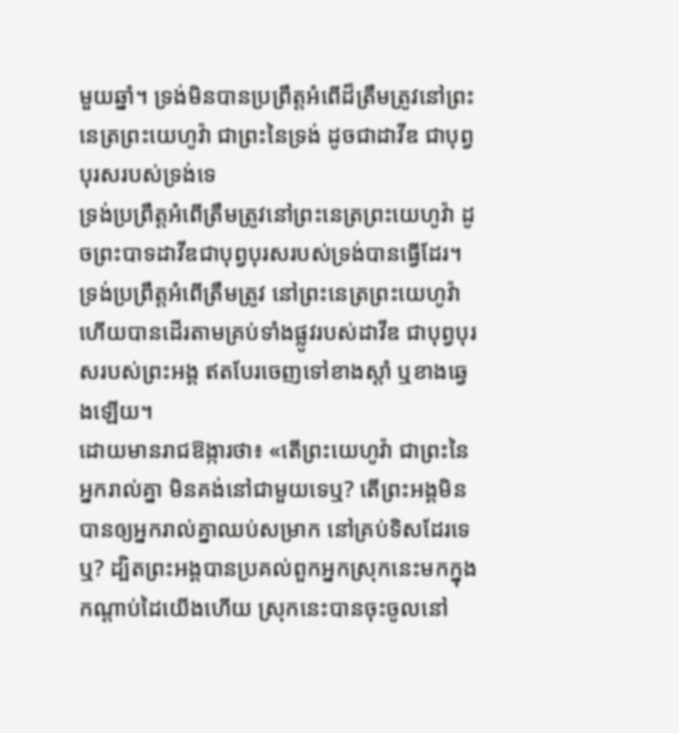មួយឆ្នាំ។ ទ្រង់មិនបានប្រព្រឹត្តអំពើដ៏ត្រឹមត្រូវនៅព្រះនេត្រព្រះយេហូវ៉ា ជាព្រះនៃទ្រង់ ដូចជាដាវីឌ ជាបុព្វបុរសរបស់ទ្រង់ទេ
ទ្រង់ប្រព្រឹត្តអំពើត្រឹមត្រូវនៅព្រះនេត្រព្រះយេហូវ៉ា ដូចព្រះបាទដាវីឌជាបុព្វបុរសរបស់ទ្រង់បានធ្វើដែរ។
ទ្រង់ប្រព្រឹត្តអំពើត្រឹមត្រូវ នៅព្រះនេត្រព្រះយេហូវ៉ា ហើយបានដើរតាមគ្រប់ទាំងផ្លូវរបស់ដាវីឌ ជាបុព្វបុរសរបស់ព្រះអង្គ ឥតបែរចេញទៅខាងស្តាំ ឬខាងឆ្វេងឡើយ។
ដោយមានរាជឱង្ការថា៖ «តើព្រះយេហូវ៉ា ជាព្រះនៃអ្នករាល់គ្នា មិនគង់នៅជាមួយទេឬ? តើព្រះអង្គមិនបានឲ្យអ្នករាល់គ្នាឈប់សម្រាក នៅគ្រប់ទិសដែរទេឬ? ដ្បិតព្រះអង្គបានប្រគល់ពួកអ្នកស្រុកនេះមកក្នុងកណ្ដាប់ដៃយើងហើយ ស្រុកនេះបានចុះចូលនៅ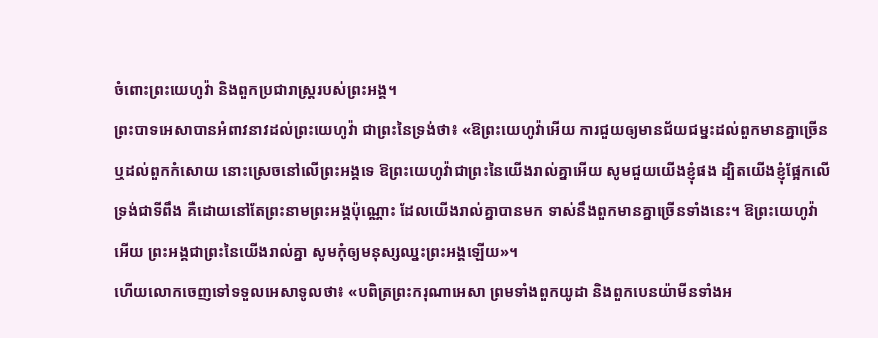ចំពោះព្រះយេហូវ៉ា និងពួកប្រជារាស្ត្ររបស់ព្រះអង្គ។
ព្រះបាទអេសាបានអំពាវនាវដល់ព្រះយេហូវ៉ា ជាព្រះនៃទ្រង់ថា៖ «ឱព្រះយេហូវ៉ាអើយ ការជួយឲ្យមានជ័យជម្នះដល់ពួកមានគ្នាច្រើន ឬដល់ពួកកំសោយ នោះស្រេចនៅលើព្រះអង្គទេ ឱព្រះយេហូវ៉ាជាព្រះនៃយើងរាល់គ្នាអើយ សូមជួយយើងខ្ញុំផង ដ្បិតយើងខ្ញុំផ្អែកលើទ្រង់ជាទីពឹង គឺដោយនៅតែព្រះនាមព្រះអង្គប៉ុណ្ណោះ ដែលយើងរាល់គ្នាបានមក ទាស់នឹងពួកមានគ្នាច្រើនទាំងនេះ។ ឱព្រះយេហូវ៉ាអើយ ព្រះអង្គជាព្រះនៃយើងរាល់គ្នា សូមកុំឲ្យមនុស្សឈ្នះព្រះអង្គឡើយ»។
ហើយលោកចេញទៅទទួលអេសាទូលថា៖ «បពិត្រព្រះករុណាអេសា ព្រមទាំងពួកយូដា និងពួកបេនយ៉ាមីនទាំងអ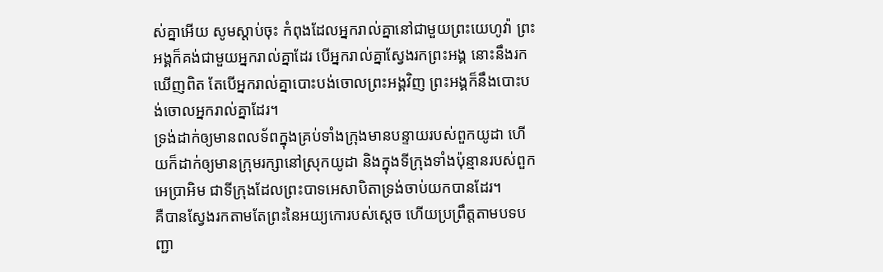ស់គ្នាអើយ សូមស្តាប់ចុះ កំពុងដែលអ្នករាល់គ្នានៅជាមួយព្រះយេហូវ៉ា ព្រះអង្គក៏គង់ជាមួយអ្នករាល់គ្នាដែរ បើអ្នករាល់គ្នាស្វែងរកព្រះអង្គ នោះនឹងរកឃើញពិត តែបើអ្នករាល់គ្នាបោះបង់ចោលព្រះអង្គវិញ ព្រះអង្គក៏នឹងបោះបង់ចោលអ្នករាល់គ្នាដែរ។
ទ្រង់ដាក់ឲ្យមានពលទ័ពក្នុងគ្រប់ទាំងក្រុងមានបន្ទាយរបស់ពួកយូដា ហើយក៏ដាក់ឲ្យមានក្រុមរក្សានៅស្រុកយូដា និងក្នុងទីក្រុងទាំងប៉ុន្មានរបស់ពួកអេប្រាអិម ជាទីក្រុងដែលព្រះបាទអេសាបិតាទ្រង់ចាប់យកបានដែរ។
គឺបានស្វែងរកតាមតែព្រះនៃអយ្យកោរបស់ស្ដេច ហើយប្រព្រឹត្តតាមបទបញ្ជា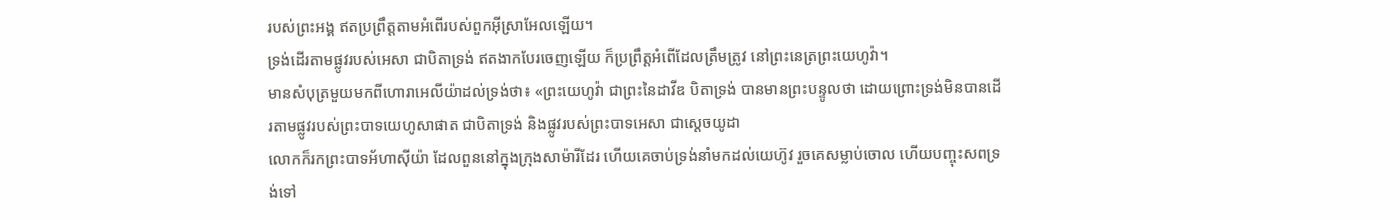របស់ព្រះអង្គ ឥតប្រព្រឹត្តតាមអំពើរបស់ពួកអ៊ីស្រាអែលឡើយ។
ទ្រង់ដើរតាមផ្លូវរបស់អេសា ជាបិតាទ្រង់ ឥតងាកបែរចេញឡើយ ក៏ប្រព្រឹត្តអំពើដែលត្រឹមត្រូវ នៅព្រះនេត្រព្រះយេហូវ៉ា។
មានសំបុត្រមួយមកពីហោរាអេលីយ៉ាដល់ទ្រង់ថា៖ «ព្រះយេហូវ៉ា ជាព្រះនៃដាវីឌ បិតាទ្រង់ បានមានព្រះបន្ទូលថា ដោយព្រោះទ្រង់មិនបានដើរតាមផ្លូវរបស់ព្រះបាទយេហូសាផាត ជាបិតាទ្រង់ និងផ្លូវរបស់ព្រះបាទអេសា ជាស្តេចយូដា
លោកក៏រកព្រះបាទអ័ហាស៊ីយ៉ា ដែលពួននៅក្នុងក្រុងសាម៉ារីដែរ ហើយគេចាប់ទ្រង់នាំមកដល់យេហ៊ូវ រួចគេសម្លាប់ចោល ហើយបញ្ចុះសពទ្រង់ទៅ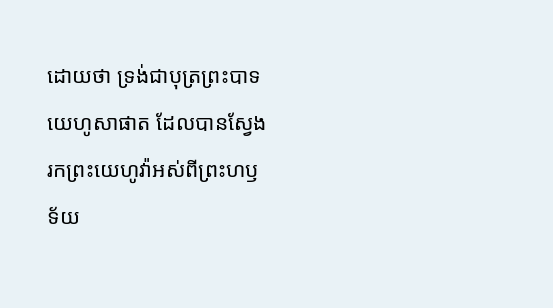ដោយថា ទ្រង់ជាបុត្រព្រះបាទយេហូសាផាត ដែលបានស្វែងរកព្រះយេហូវ៉ាអស់ពីព្រះហឫទ័យ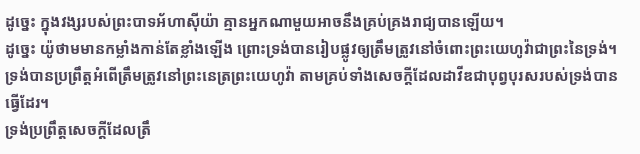ដូច្នេះ ក្នុងវង្សរបស់ព្រះបាទអ័ហាស៊ីយ៉ា គ្មានអ្នកណាមួយអាចនឹងគ្រប់គ្រងរាជ្យបានឡើយ។
ដូច្នេះ យ៉ូថាមមានកម្លាំងកាន់តែខ្លាំងឡើង ព្រោះទ្រង់បានរៀបផ្លូវឲ្យត្រឹមត្រូវនៅចំពោះព្រះយេហូវ៉ាជាព្រះនៃទ្រង់។
ទ្រង់បានប្រព្រឹត្តអំពើត្រឹមត្រូវនៅព្រះនេត្រព្រះយេហូវ៉ា តាមគ្រប់ទាំងសេចក្ដីដែលដាវីឌជាបុព្វបុរសរបស់ទ្រង់បានធ្វើដែរ។
ទ្រង់ប្រព្រឹត្តសេចក្ដីដែលត្រឹ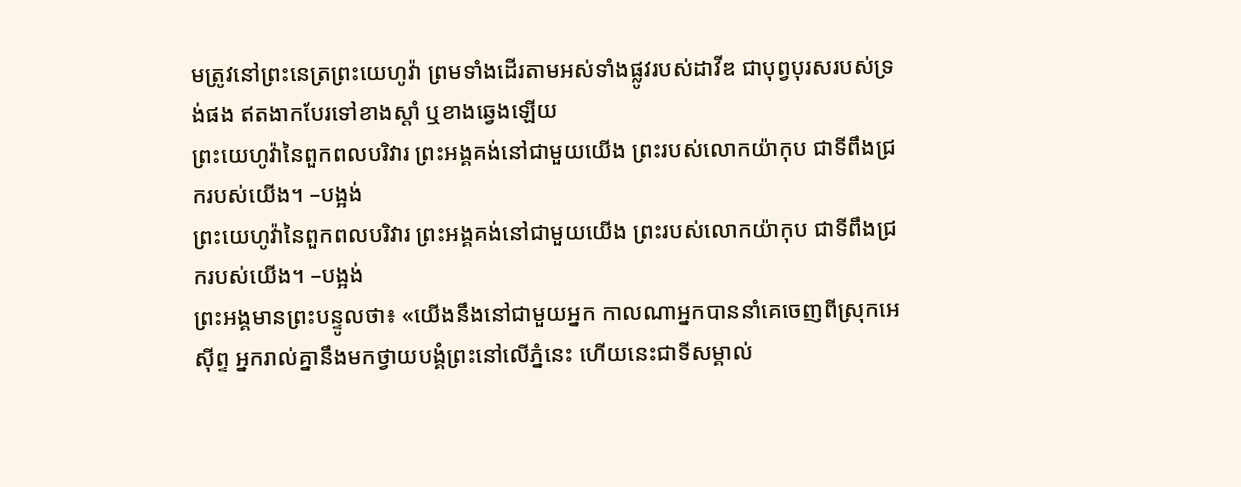មត្រូវនៅព្រះនេត្រព្រះយេហូវ៉ា ព្រមទាំងដើរតាមអស់ទាំងផ្លូវរបស់ដាវីឌ ជាបុព្វបុរសរបស់ទ្រង់ផង ឥតងាកបែរទៅខាងស្តាំ ឬខាងឆ្វេងឡើយ
ព្រះយេហូវ៉ានៃពួកពលបរិវារ ព្រះអង្គគង់នៅជាមួយយើង ព្រះរបស់លោកយ៉ាកុប ជាទីពឹងជ្រករបស់យើង។ –បង្អង់
ព្រះយេហូវ៉ានៃពួកពលបរិវារ ព្រះអង្គគង់នៅជាមួយយើង ព្រះរបស់លោកយ៉ាកុប ជាទីពឹងជ្រករបស់យើង។ –បង្អង់
ព្រះអង្គមានព្រះបន្ទូលថា៖ «យើងនឹងនៅជាមួយអ្នក កាលណាអ្នកបាននាំគេចេញពីស្រុកអេស៊ីព្ទ អ្នករាល់គ្នានឹងមកថ្វាយបង្គំព្រះនៅលើភ្នំនេះ ហើយនេះជាទីសម្គាល់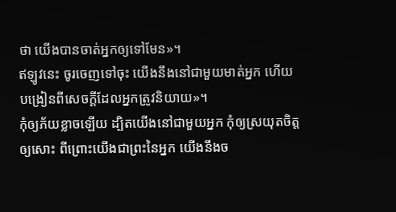ថា យើងបានចាត់អ្នកឲ្យទៅមែន»។
ឥឡូវនេះ ចូរចេញទៅចុះ យើងនឹងនៅជាមួយមាត់អ្នក ហើយបង្រៀនពីសេចក្ដីដែលអ្នកត្រូវនិយាយ»។
កុំឲ្យភ័យខ្លាចឡើយ ដ្បិតយើងនៅជាមួយអ្នក កុំឲ្យស្រយុតចិត្តឲ្យសោះ ពីព្រោះយើងជាព្រះនៃអ្នក យើងនឹងច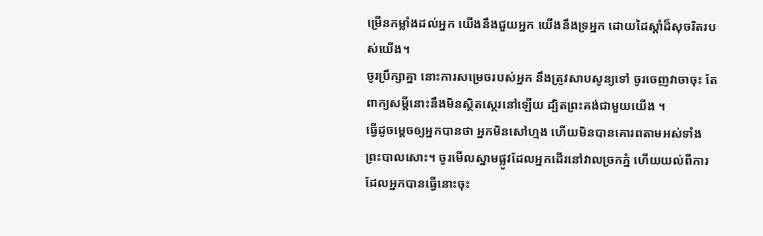ម្រើនកម្លាំងដល់អ្នក យើងនឹងជួយអ្នក យើងនឹងទ្រអ្នក ដោយដៃស្តាំដ៏សុចរិតរបស់យើង។
ចូរប្រឹក្សាគ្នា នោះការសម្រេចរបស់អ្នក នឹងត្រូវសាបសូន្យទៅ ចូរចេញវាចាចុះ តែពាក្យសម្ដីនោះនឹងមិនស្ថិតស្ថេរនៅឡើយ ដ្បិតព្រះគង់ជាមួយយើង ។
ធ្វើដូចម្តេចឲ្យអ្នកបានថា អ្នកមិនសៅហ្មង ហើយមិនបានគោរពតាមអស់ទាំងព្រះបាលសោះ។ ចូរមើលស្នាមផ្លូវដែលអ្នកដើរនៅវាលច្រកភ្នំ ហើយយល់ពីការដែលអ្នកបានធ្វើនោះចុះ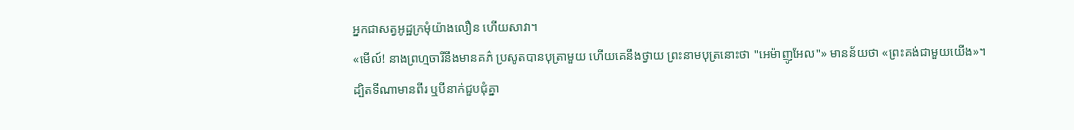អ្នកជាសត្វអូដ្ឋក្រមុំយ៉ាងលឿន ហើយសាវា។
«មើល៍! នាងព្រហ្មចារីនឹងមានគភ៌ ប្រសូតបានបុត្រាមួយ ហើយគេនឹងថ្វាយ ព្រះនាមបុត្រនោះថា "អេម៉ាញូអែល"» មានន័យថា «ព្រះគង់ជាមួយយើង»។
ដ្បិតទីណាមានពីរ ឬបីនាក់ជួបជុំគ្នា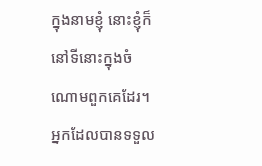ក្នុងនាមខ្ញុំ នោះខ្ញុំក៏នៅទីនោះក្នុងចំណោមពួកគេដែរ។
អ្នកដែលបានទទួល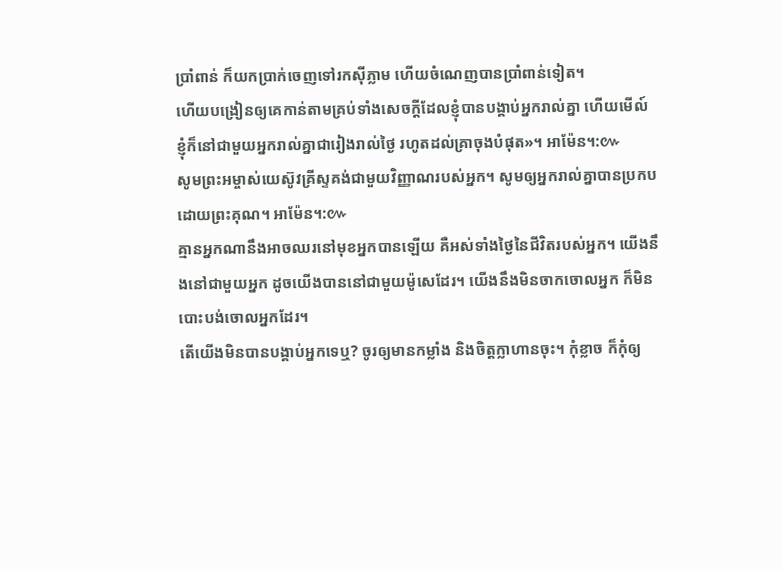ប្រាំពាន់ ក៏យកប្រាក់ចេញទៅរកស៊ីភ្លាម ហើយចំណេញបានប្រាំពាន់ទៀត។
ហើយបង្រៀនឲ្យគេកាន់តាមគ្រប់ទាំងសេចក្តីដែលខ្ញុំបានបង្គាប់អ្នករាល់គ្នា ហើយមើល៍ ខ្ញុំក៏នៅជាមួយអ្នករាល់គ្នាជារៀងរាល់ថ្ងៃ រហូតដល់គ្រាចុងបំផុត»។ អាម៉ែន។:៚
សូមព្រះអម្ចាស់យេស៊ូវគ្រីស្ទគង់ជាមួយវិញ្ញាណរបស់អ្នក។ សូមឲ្យអ្នករាល់គ្នាបានប្រកបដោយព្រះគុណ។ អាម៉ែន។:៚
គ្មានអ្នកណានឹងអាចឈរនៅមុខអ្នកបានឡើយ គឺអស់ទាំងថ្ងៃនៃជីវិតរបស់អ្នក។ យើងនឹងនៅជាមួយអ្នក ដូចយើងបាននៅជាមួយម៉ូសេដែរ។ យើងនឹងមិនចាកចោលអ្នក ក៏មិនបោះបង់ចោលអ្នកដែរ។
តើយើងមិនបានបង្គាប់អ្នកទេឬ? ចូរឲ្យមានកម្លាំង និងចិត្តក្លាហានចុះ។ កុំខ្លាច ក៏កុំឲ្យ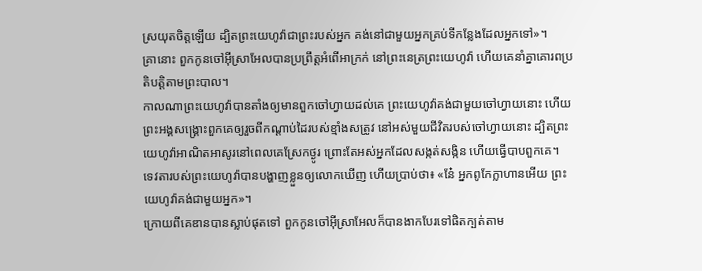ស្រយុតចិត្តឡើយ ដ្បិតព្រះយេហូវ៉ាជាព្រះរបស់អ្នក គង់នៅជាមួយអ្នកគ្រប់ទីកន្លែងដែលអ្នកទៅ»។
គ្រានោះ ពួកកូនចៅអ៊ីស្រាអែលបានប្រព្រឹត្តអំពើអាក្រក់ នៅព្រះនេត្រព្រះយេហូវ៉ា ហើយគេនាំគ្នាគោរពប្រតិបត្តិតាមព្រះបាល។
កាលណាព្រះយេហូវ៉ាបានតាំងឲ្យមានពួកចៅហ្វាយដល់គេ ព្រះយេហូវ៉ាគង់ជាមួយចៅហ្វាយនោះ ហើយព្រះអង្គសង្គ្រោះពួកគេឲ្យរួចពីកណ្ដាប់ដៃរបស់ខ្មាំងសត្រូវ នៅអស់មួយជីវិតរបស់ចៅហ្វាយនោះ ដ្បិតព្រះយេហូវ៉ាអាណិតអាសូរនៅពេលគេស្រែកថ្ងូរ ព្រោះតែអស់អ្នកដែលសង្កត់សង្កិន ហើយធ្វើបាបពួកគេ។
ទេវតារបស់ព្រះយេហូវ៉ាបានបង្ហាញខ្លួនឲ្យលោកឃើញ ហើយប្រាប់ថា៖ «នែ៎ អ្នកពូកែក្លាហានអើយ ព្រះយេហូវ៉ាគង់ជាមួយអ្នក»។
ក្រោយពីគេឌានបានស្លាប់ផុតទៅ ពួកកូនចៅអ៊ីស្រាអែលក៏បានងាកបែរទៅផិតក្បត់តាម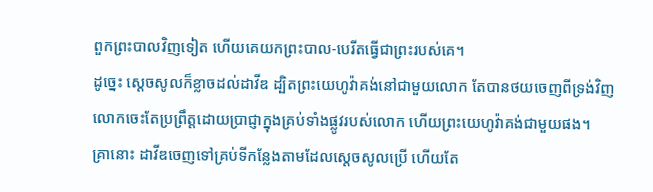ពួកព្រះបាលវិញទៀត ហើយគេយកព្រះបាល-បេរីតធ្វើជាព្រះរបស់គេ។
ដូច្នេះ ស្ដេចសូលក៏ខ្លាចដល់ដាវីឌ ដ្បិតព្រះយេហូវ៉ាគង់នៅជាមួយលោក តែបានថយចេញពីទ្រង់វិញ
លោកចេះតែប្រព្រឹត្តដោយប្រាជ្ញាក្នុងគ្រប់ទាំងផ្លូវរបស់លោក ហើយព្រះយេហូវ៉ាគង់ជាមួយផង។
គ្រានោះ ដាវីឌចេញទៅគ្រប់ទីកន្លែងតាមដែលស្ដេចសូលប្រើ ហើយតែ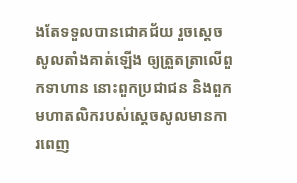ងតែទទួលបានជោគជ័យ រួចស្ដេចសូលតាំងគាត់ឡើង ឲ្យត្រួតត្រាលើពួកទាហាន នោះពួកប្រជាជន និងពួកមហាតលិករបស់ស្ដេចសូលមានការពេញ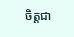ចិត្តជា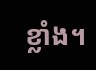ខ្លាំង។